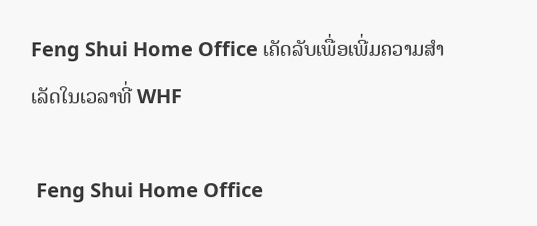Feng Shui Home Office ເຄັດລັບເພື່ອເພີ່ມຄວາມສໍາເລັດໃນເວລາທີ່ WHF

 Feng Shui Home Office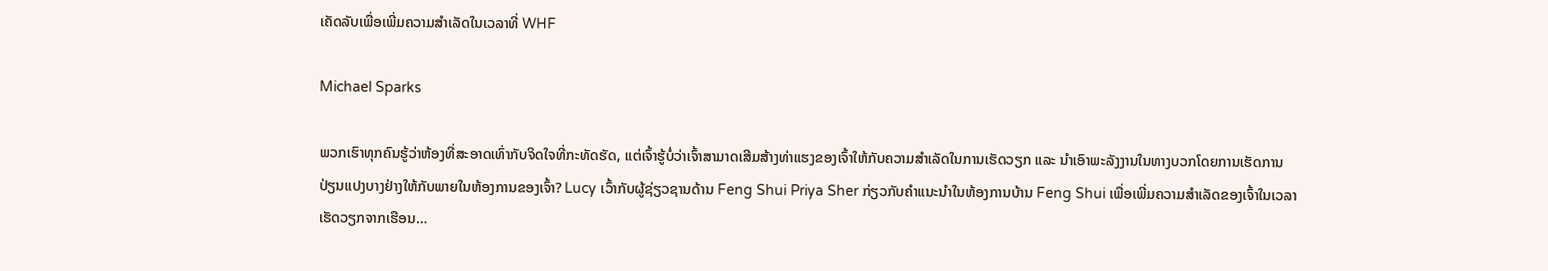ເຄັດລັບເພື່ອເພີ່ມຄວາມສໍາເລັດໃນເວລາທີ່ WHF

Michael Sparks

ພວກເຮົາທຸກຄົນຮູ້ວ່າຫ້ອງທີ່ສະອາດເທົ່າກັບຈິດໃຈທີ່ກະທັດຮັດ, ແຕ່ເຈົ້າຮູ້ບໍ່ວ່າເຈົ້າສາມາດເສີມສ້າງທ່າແຮງຂອງເຈົ້າໃຫ້ກັບຄວາມສໍາເລັດໃນການເຮັດວຽກ ແລະ ນໍາເອົາພະລັງງານໃນທາງບວກໂດຍການເຮັດການປ່ຽນແປງບາງຢ່າງໃຫ້ກັບພາຍໃນຫ້ອງການຂອງເຈົ້າ? Lucy ເວົ້າກັບຜູ້ຊ່ຽວຊານດ້ານ Feng Shui Priya Sher ກ່ຽວກັບຄໍາແນະນໍາໃນຫ້ອງການບ້ານ Feng Shui ເພື່ອເພີ່ມຄວາມສໍາເລັດຂອງເຈົ້າໃນເວລາເຮັດວຽກຈາກເຮືອນ…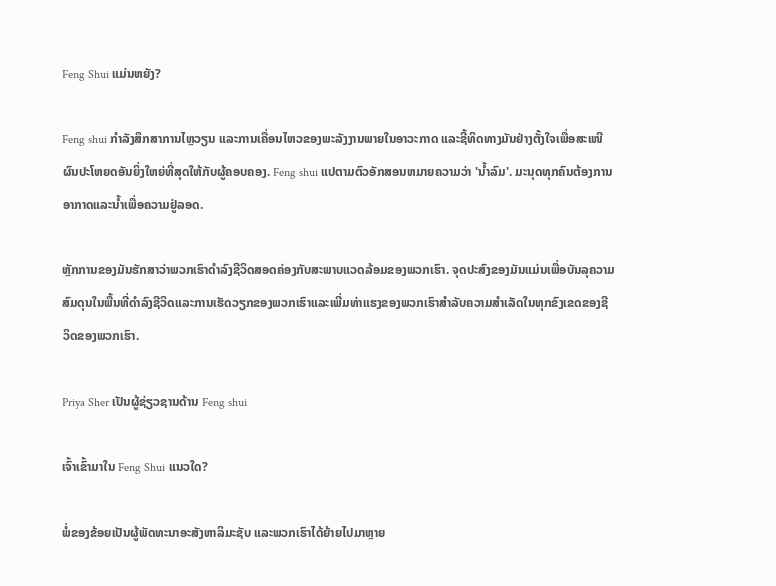Feng Shui ແມ່ນຫຍັງ?

Feng shui ກໍາລັງສຶກສາການໄຫຼວຽນ ແລະການເຄື່ອນໄຫວຂອງພະລັງງານພາຍໃນອາວະກາດ ແລະຊີ້ທິດທາງມັນຢ່າງຕັ້ງໃຈເພື່ອສະເໜີຜົນປະໂຫຍດອັນຍິ່ງໃຫຍ່ທີ່ສຸດໃຫ້ກັບຜູ້ຄອບຄອງ. Feng shui ແປຕາມຕົວອັກສອນຫມາຍຄວາມວ່າ 'ນ້ຳລົມ'. ມະນຸດທຸກຄົນຕ້ອງການອາກາດແລະນ້ຳເພື່ອຄວາມຢູ່ລອດ.

ຫຼັກການຂອງມັນຮັກສາວ່າພວກເຮົາດໍາລົງຊີວິດສອດຄ່ອງກັບສະພາບແວດລ້ອມຂອງພວກເຮົາ. ຈຸດປະສົງຂອງມັນແມ່ນເພື່ອບັນລຸຄວາມສົມດຸນໃນພື້ນທີ່ດໍາລົງຊີວິດແລະການເຮັດວຽກຂອງພວກເຮົາແລະເພີ່ມທ່າແຮງຂອງພວກເຮົາສໍາລັບຄວາມສໍາເລັດໃນທຸກຂົງເຂດຂອງຊີວິດຂອງພວກເຮົາ.

Priya Sher ເປັນຜູ້ຊ່ຽວຊານດ້ານ Feng shui

ເຈົ້າເຂົ້າມາໃນ Feng Shui ແນວໃດ?

ພໍ່ຂອງຂ້ອຍເປັນຜູ້ພັດທະນາອະສັງຫາລິມະຊັບ ແລະພວກເຮົາໄດ້ຍ້າຍໄປມາຫຼາຍ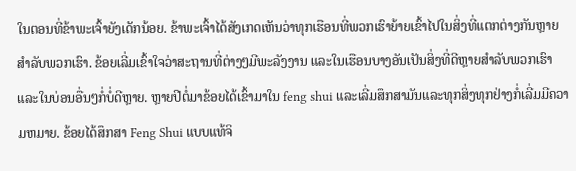ໃນຕອນທີ່ຂ້າພະເຈົ້າຍັງເດັກນ້ອຍ. ຂ້າພະເຈົ້າໄດ້ສັງເກດເຫັນວ່າທຸກເຮືອນທີ່ພວກເຮົາຍ້າຍເຂົ້າໄປໃນສິ່ງທີ່ແຕກຕ່າງກັນຫຼາຍສໍາລັບພວກເຮົາ. ຂ້ອຍເລີ່ມເຂົ້າໃຈວ່າສະຖານທີ່ຕ່າງໆມີພະລັງງານ ແລະໃນເຮືອນບາງອັນເປັນສິ່ງທີ່ດີຫຼາຍສຳລັບພວກເຮົາ ແລະໃນບ່ອນອື່ນໆກໍ່ບໍ່ດີຫຼາຍ. ຫຼາຍປີຕໍ່ມາຂ້ອຍໄດ້ເຂົ້າມາໃນ feng shui ແລະເລີ່ມສຶກສາມັນແລະທຸກສິ່ງທຸກຢ່າງກໍ່ເລີ່ມມີຄວາມຫມາຍ. ຂ້ອຍໄດ້ສຶກສາ Feng Shui ແບບແທ້ຈິ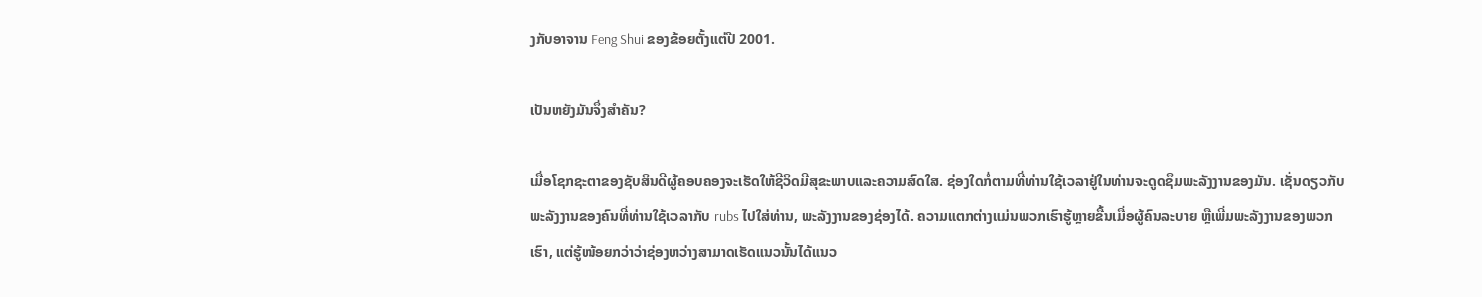ງກັບອາຈານ Feng Shui ຂອງຂ້ອຍຕັ້ງແຕ່ປີ 2001.

ເປັນຫຍັງມັນຈຶ່ງສຳຄັນ?

ເມື່ອໂຊກຊະຕາຂອງຊັບສິນດີຜູ້ຄອບຄອງຈະເຮັດໃຫ້ຊີວິດມີສຸຂະພາບແລະຄວາມສົດໃສ. ຊ່ອງໃດກໍ່ຕາມທີ່ທ່ານໃຊ້ເວລາຢູ່ໃນທ່ານຈະດູດຊຶມພະລັງງານຂອງມັນ. ເຊັ່ນດຽວກັບພະລັງງານຂອງຄົນທີ່ທ່ານໃຊ້ເວລາກັບ rubs ໄປໃສ່ທ່ານ, ພະລັງງານຂອງຊ່ອງໄດ້. ຄວາມແຕກຕ່າງແມ່ນພວກເຮົາຮູ້ຫຼາຍຂື້ນເມື່ອຜູ້ຄົນລະບາຍ ຫຼືເພີ່ມພະລັງງານຂອງພວກເຮົາ, ແຕ່ຮູ້ໜ້ອຍກວ່າວ່າຊ່ອງຫວ່າງສາມາດເຮັດແນວນັ້ນໄດ້ແນວ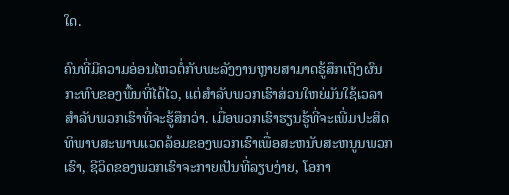ໃດ.

ຄົນທີ່ມີຄວາມອ່ອນໄຫວຕໍ່ກັບພະລັງງານຫຼາຍສາມາດຮູ້ສຶກເຖິງຜົນກະທົບຂອງພື້ນທີ່ໄດ້ໄວ, ແຕ່ສໍາລັບພວກເຮົາສ່ວນໃຫຍ່ມັນໃຊ້ເວລາສໍາລັບພວກເຮົາທີ່ຈະຮູ້ສຶກວ່າ. ເມື່ອພວກເຮົາຮຽນຮູ້ທີ່ຈະເພີ່ມປະສິດທິພາບສະພາບແວດລ້ອມຂອງພວກເຮົາເພື່ອສະຫນັບສະຫນູນພວກເຮົາ, ຊີວິດຂອງພວກເຮົາຈະກາຍເປັນທີ່ລຽບງ່າຍ, ໂອກາ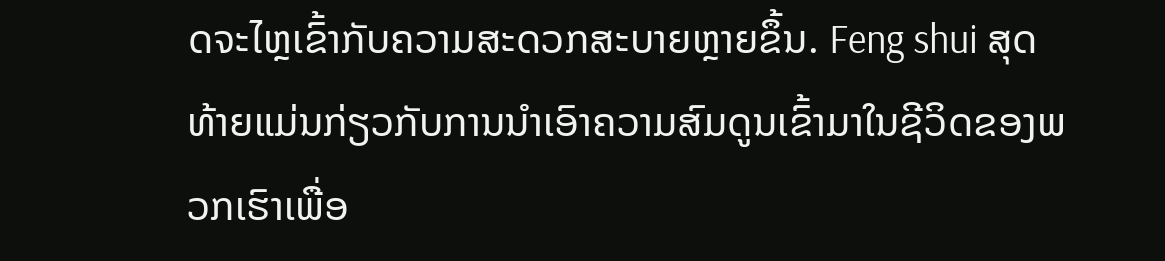ດຈະໄຫຼເຂົ້າກັບຄວາມສະດວກສະບາຍຫຼາຍຂຶ້ນ. Feng shui ສຸດທ້າຍແມ່ນກ່ຽວກັບການນໍາເອົາຄວາມສົມດູນເຂົ້າມາໃນຊີວິດຂອງພວກເຮົາເພື່ອ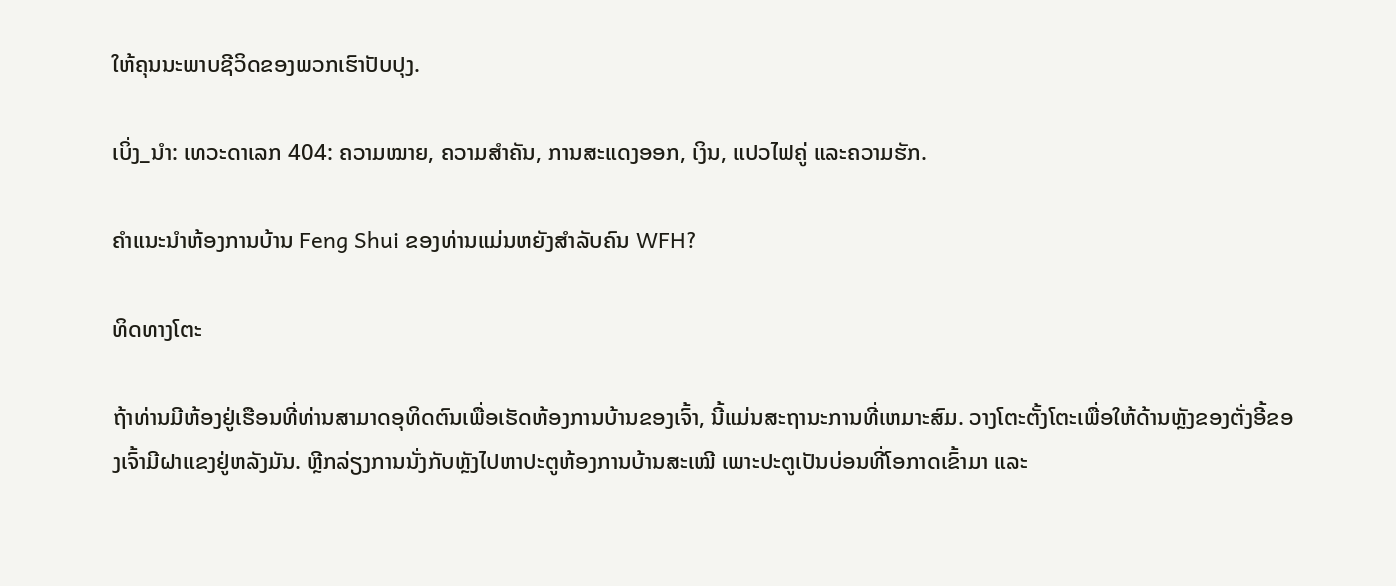ໃຫ້ຄຸນນະພາບຊີວິດຂອງພວກເຮົາປັບປຸງ.

ເບິ່ງ_ນຳ: ເທວະດາເລກ 404: ຄວາມໝາຍ, ຄວາມສຳຄັນ, ການສະແດງອອກ, ເງິນ, ແປວໄຟຄູ່ ແລະຄວາມຮັກ.

ຄໍາແນະນໍາຫ້ອງການບ້ານ Feng Shui ຂອງທ່ານແມ່ນຫຍັງສໍາລັບຄົນ WFH?

ທິດທາງໂຕະ

ຖ້າທ່ານມີຫ້ອງຢູ່ເຮືອນທີ່ທ່ານສາມາດອຸທິດຕົນເພື່ອເຮັດຫ້ອງການບ້ານຂອງເຈົ້າ, ນີ້ແມ່ນສະຖານະການທີ່ເຫມາະສົມ. ວາງໂຕະຕັ້ງໂຕະເພື່ອໃຫ້ດ້ານຫຼັງຂອງຕັ່ງອີ້ຂອງເຈົ້າມີຝາແຂງຢູ່ຫລັງມັນ. ຫຼີກລ່ຽງການນັ່ງກັບຫຼັງໄປຫາປະຕູຫ້ອງການບ້ານສະເໝີ ເພາະປະຕູເປັນບ່ອນທີ່ໂອກາດເຂົ້າມາ ແລະ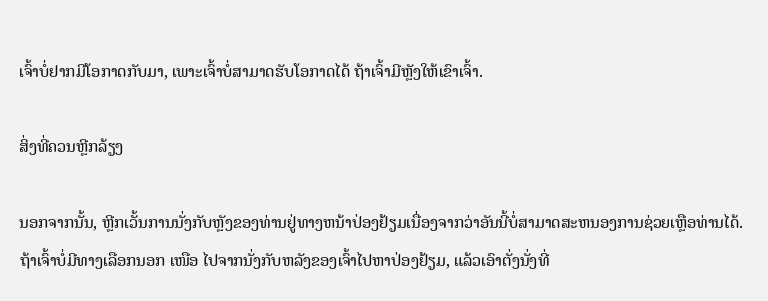ເຈົ້າບໍ່ຢາກມີໂອກາດກັບມາ, ເພາະເຈົ້າບໍ່ສາມາດຮັບໂອກາດໄດ້ ຖ້າເຈົ້າມີຫຼັງໃຫ້ເຂົາເຈົ້າ.

ສິ່ງທີ່ຄວນຫຼີກລ້ຽງ

ນອກຈາກນັ້ນ, ຫຼີກເວັ້ນການນັ່ງກັບຫຼັງຂອງທ່ານຢູ່ທາງຫນ້າປ່ອງຢ້ຽມເນື່ອງຈາກວ່າອັນນີ້ບໍ່ສາມາດສະຫນອງການຊ່ວຍເຫຼືອທ່ານໄດ້. ຖ້າເຈົ້າບໍ່ມີທາງເລືອກນອກ ເໜືອ ໄປຈາກນັ່ງກັບຫລັງຂອງເຈົ້າໄປຫາປ່ອງຢ້ຽມ, ແລ້ວເອົາຕັ່ງນັ່ງທີ່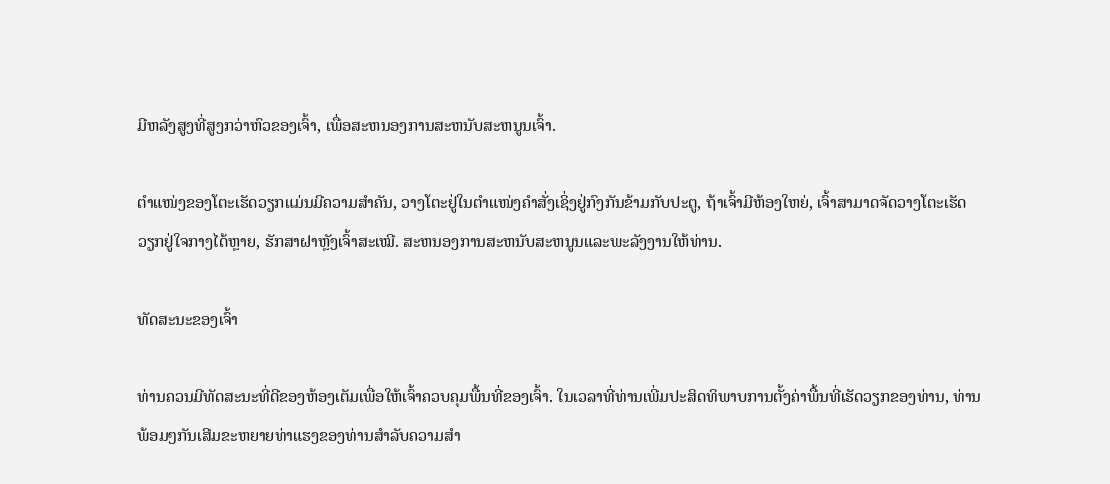ມີຫລັງສູງທີ່ສູງກວ່າຫົວຂອງເຈົ້າ, ເພື່ອສະຫນອງການສະຫນັບສະຫນູນເຈົ້າ.

ຕຳແໜ່ງຂອງໂຕະເຮັດວຽກແມ່ນມີຄວາມສຳຄັນ, ວາງໂຕະຢູ່ໃນຕຳແໜ່ງຄຳສັ່ງເຊິ່ງຢູ່ກົງກັນຂ້າມກັບປະຕູ, ຖ້າເຈົ້າມີຫ້ອງໃຫຍ່, ເຈົ້າສາມາດຈັດວາງໂຕະເຮັດວຽກຢູ່ໃຈກາງໄດ້ຫຼາຍ, ຮັກສາຝາຫຼັງເຈົ້າສະເໝີ. ສະຫນອງການສະຫນັບສະຫນູນແລະພະລັງງານໃຫ້ທ່ານ.

ທັດສະນະຂອງເຈົ້າ

ທ່ານຄວນມີທັດສະນະທີ່ດີຂອງຫ້ອງເຕັມເພື່ອໃຫ້ເຈົ້າຄວບຄຸມພື້ນທີ່ຂອງເຈົ້າ. ໃນເວລາທີ່ທ່ານເພີ່ມປະສິດທິພາບການຕັ້ງຄ່າພື້ນທີ່ເຮັດວຽກຂອງທ່ານ, ທ່ານພ້ອມໆກັນເສີມຂະຫຍາຍທ່າແຮງຂອງທ່ານສໍາລັບຄວາມສໍາ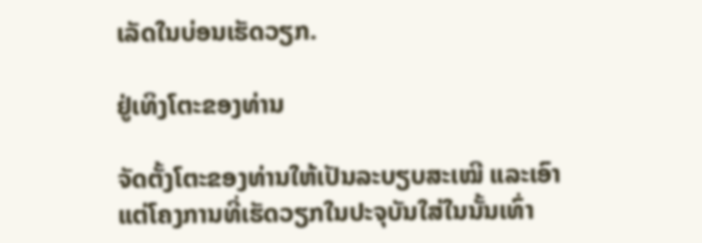ເລັດໃນບ່ອນເຮັດວຽກ.

ຢູ່ເທິງໂຕະຂອງທ່ານ

ຈັດຕັ້ງໂຕະຂອງທ່ານໃຫ້ເປັນລະບຽບສະເໝີ ແລະເອົາແຕ່ໂຄງການທີ່ເຮັດວຽກໃນປະຈຸບັນໃສ່ໃນນັ້ນເທົ່າ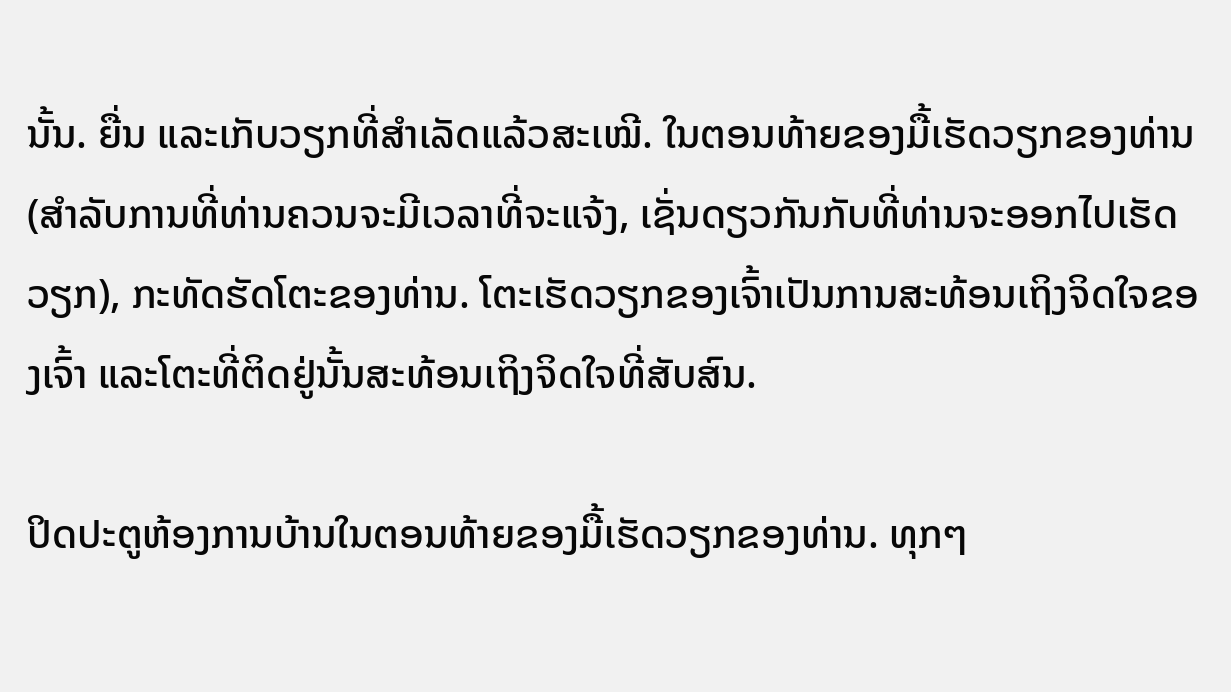ນັ້ນ. ຍື່ນ ແລະເກັບວຽກທີ່ສຳເລັດແລ້ວສະເໝີ. ໃນຕອນທ້າຍຂອງມື້ເຮັດວຽກຂອງທ່ານ (ສໍາລັບການທີ່ທ່ານຄວນຈະມີເວລາທີ່ຈະແຈ້ງ, ເຊັ່ນດຽວກັນກັບທີ່ທ່ານຈະອອກໄປເຮັດວຽກ), ກະທັດຮັດໂຕະຂອງທ່ານ. ໂຕະເຮັດວຽກຂອງເຈົ້າເປັນການສະທ້ອນເຖິງຈິດໃຈຂອງເຈົ້າ ແລະໂຕະທີ່ຕິດຢູ່ນັ້ນສະທ້ອນເຖິງຈິດໃຈທີ່ສັບສົນ.

ປິດປະຕູຫ້ອງການບ້ານໃນຕອນທ້າຍຂອງມື້ເຮັດວຽກຂອງທ່ານ. ທຸກໆ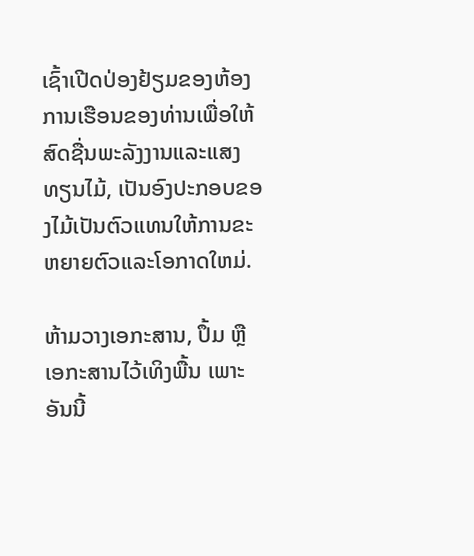ເຊົ້າເປີດປ່ອງຢ້ຽມຂອງຫ້ອງການເຮືອນຂອງທ່ານເພື່ອໃຫ້ສົດຊື່ນພະລັງງານແລະແສງທຽນໄມ້, ເປັນອົງປະກອບຂອງໄມ້ເປັນຕົວແທນໃຫ້ການຂະຫຍາຍຕົວແລະໂອກາດໃຫມ່.

ຫ້າມວາງເອກະສານ, ປຶ້ມ ຫຼື ເອກະສານໄວ້ເທິງພື້ນ ເພາະອັນນີ້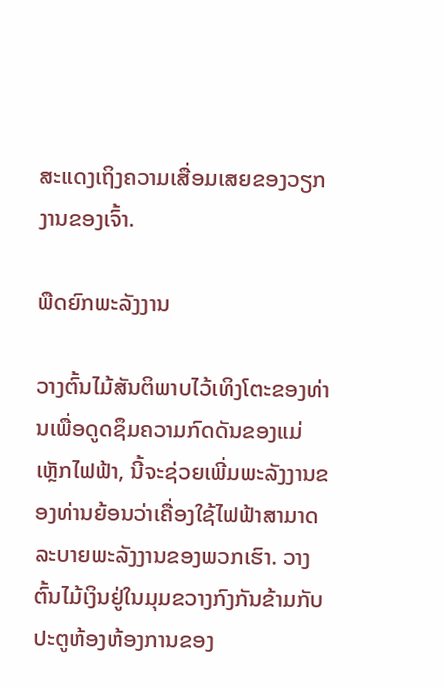ສະແດງເຖິງຄວາມເສື່ອມເສຍຂອງວຽກງານຂອງເຈົ້າ.

ພືດຍົກພະລັງງານ

ວາງຕົ້ນໄມ້ສັນຕິພາບໄວ້ເທິງໂຕະຂອງທ່ານເພື່ອດູດຊຶມຄວາມກົດດັນຂອງແມ່ເຫຼັກໄຟຟ້າ, ນີ້ຈະຊ່ວຍເພີ່ມພະລັງງານຂອງທ່ານຍ້ອນວ່າເຄື່ອງໃຊ້ໄຟຟ້າສາມາດລະບາຍພະລັງງານຂອງພວກເຮົາ. ວາງຕົ້ນໄມ້ເງິນຢູ່ໃນມຸມຂວາງກົງກັນຂ້າມກັບປະຕູຫ້ອງຫ້ອງການຂອງ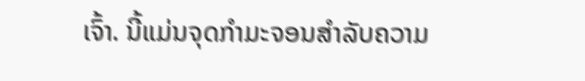ເຈົ້າ. ນີ້ແມ່ນຈຸດກໍາມະຈອນສໍາລັບຄວາມ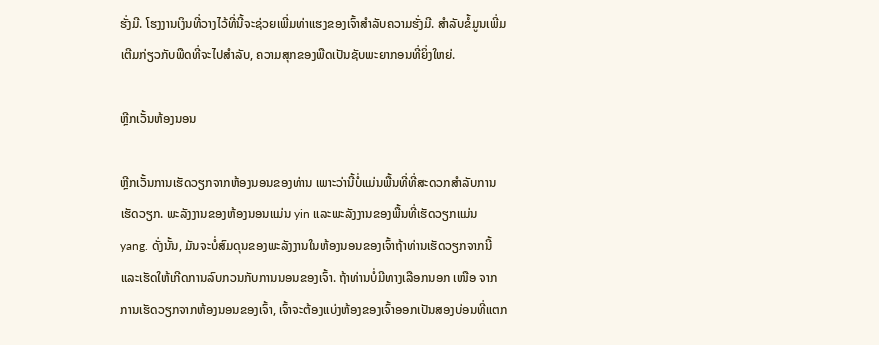ຮັ່ງມີ. ໂຮງງານເງິນທີ່ວາງໄວ້ທີ່ນີ້ຈະຊ່ວຍເພີ່ມທ່າແຮງຂອງເຈົ້າສໍາລັບຄວາມຮັ່ງມີ. ສໍາລັບຂໍ້ມູນເພີ່ມເຕີມກ່ຽວກັບພືດທີ່ຈະໄປສໍາລັບ, ຄວາມສຸກຂອງພືດເປັນຊັບພະຍາກອນທີ່ຍິ່ງໃຫຍ່.

ຫຼີກເວັ້ນຫ້ອງນອນ

ຫຼີກເວັ້ນການເຮັດວຽກຈາກຫ້ອງນອນຂອງທ່ານ ເພາະວ່ານີ້ບໍ່ແມ່ນພື້ນທີ່ທີ່ສະດວກສໍາລັບການເຮັດວຽກ. ພະລັງງານຂອງຫ້ອງນອນແມ່ນ yin ແລະພະລັງງານຂອງພື້ນທີ່ເຮັດວຽກແມ່ນ yang. ດັ່ງນັ້ນ, ມັນຈະບໍ່ສົມດຸນຂອງພະລັງງານໃນຫ້ອງນອນຂອງເຈົ້າຖ້າທ່ານເຮັດວຽກຈາກນີ້ແລະເຮັດໃຫ້ເກີດການລົບກວນກັບການນອນຂອງເຈົ້າ. ຖ້າທ່ານບໍ່ມີທາງເລືອກນອກ ເໜືອ ຈາກການເຮັດວຽກຈາກຫ້ອງນອນຂອງເຈົ້າ, ເຈົ້າຈະຕ້ອງແບ່ງຫ້ອງຂອງເຈົ້າອອກເປັນສອງບ່ອນທີ່ແຕກ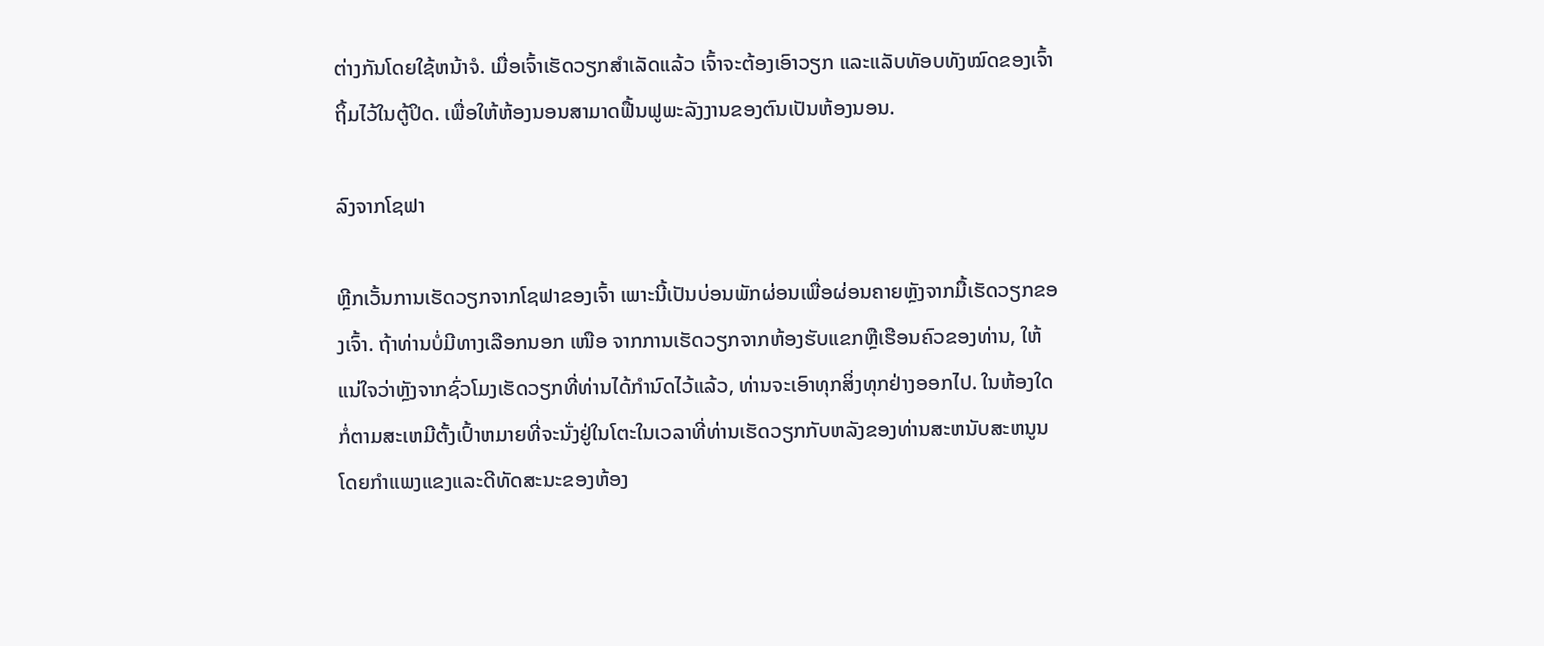ຕ່າງກັນໂດຍໃຊ້ຫນ້າຈໍ. ເມື່ອເຈົ້າເຮັດວຽກສຳເລັດແລ້ວ ເຈົ້າຈະຕ້ອງເອົາວຽກ ແລະແລັບທັອບທັງໝົດຂອງເຈົ້າຖິ້ມໄວ້ໃນຕູ້ປິດ. ເພື່ອໃຫ້ຫ້ອງນອນສາມາດຟື້ນຟູພະລັງງານຂອງຕົນເປັນຫ້ອງນອນ.

ລົງຈາກໂຊຟາ

ຫຼີກເວັ້ນການເຮັດວຽກຈາກໂຊຟາຂອງເຈົ້າ ເພາະນີ້ເປັນບ່ອນພັກຜ່ອນເພື່ອຜ່ອນຄາຍຫຼັງຈາກມື້ເຮັດວຽກຂອງເຈົ້າ. ຖ້າທ່ານບໍ່ມີທາງເລືອກນອກ ເໜືອ ຈາກການເຮັດວຽກຈາກຫ້ອງຮັບແຂກຫຼືເຮືອນຄົວຂອງທ່ານ, ໃຫ້ແນ່ໃຈວ່າຫຼັງຈາກຊົ່ວໂມງເຮັດວຽກທີ່ທ່ານໄດ້ກໍານົດໄວ້ແລ້ວ, ທ່ານຈະເອົາທຸກສິ່ງທຸກຢ່າງອອກໄປ. ໃນຫ້ອງໃດກໍ່ຕາມສະເຫມີຕັ້ງເປົ້າຫມາຍທີ່ຈະນັ່ງຢູ່ໃນໂຕະໃນເວລາທີ່ທ່ານເຮັດວຽກກັບຫລັງຂອງທ່ານສະຫນັບສະຫນູນໂດຍກໍາແພງແຂງແລະດີທັດສະນະຂອງຫ້ອງ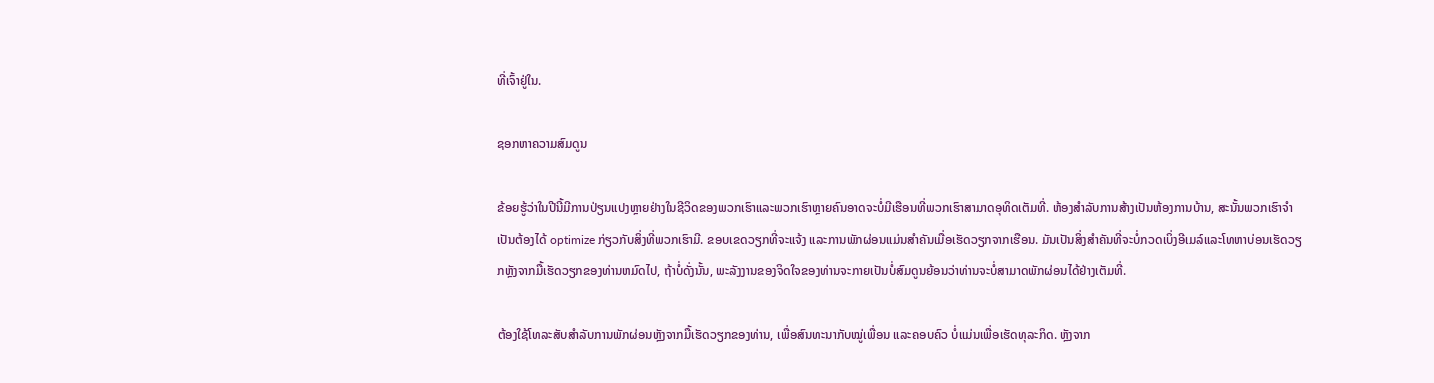ທີ່ເຈົ້າຢູ່ໃນ.

ຊອກຫາຄວາມສົມດູນ

ຂ້ອຍຮູ້ວ່າໃນປີນີ້ມີການປ່ຽນແປງຫຼາຍຢ່າງໃນຊີວິດຂອງພວກເຮົາແລະພວກເຮົາຫຼາຍຄົນອາດຈະບໍ່ມີເຮືອນທີ່ພວກເຮົາສາມາດອຸທິດເຕັມທີ່. ຫ້ອງສໍາລັບການສ້າງເປັນຫ້ອງການບ້ານ, ສະນັ້ນພວກເຮົາຈໍາເປັນຕ້ອງໄດ້ optimize ກ່ຽວກັບສິ່ງທີ່ພວກເຮົາມີ. ຂອບເຂດວຽກທີ່ຈະແຈ້ງ ແລະການພັກຜ່ອນແມ່ນສໍາຄັນເມື່ອເຮັດວຽກຈາກເຮືອນ. ມັນເປັນສິ່ງສໍາຄັນທີ່ຈະບໍ່ກວດເບິ່ງອີເມລ໌ແລະໂທຫາບ່ອນເຮັດວຽກຫຼັງຈາກມື້ເຮັດວຽກຂອງທ່ານຫມົດໄປ, ຖ້າບໍ່ດັ່ງນັ້ນ, ພະລັງງານຂອງຈິດໃຈຂອງທ່ານຈະກາຍເປັນບໍ່ສົມດູນຍ້ອນວ່າທ່ານຈະບໍ່ສາມາດພັກຜ່ອນໄດ້ຢ່າງເຕັມທີ່.

ຕ້ອງໃຊ້ໂທລະສັບສຳລັບການພັກຜ່ອນຫຼັງຈາກມື້ເຮັດວຽກຂອງທ່ານ, ເພື່ອສົນທະນາກັບໝູ່ເພື່ອນ ແລະຄອບຄົວ ບໍ່ແມ່ນເພື່ອເຮັດທຸລະກິດ. ຫຼັງຈາກ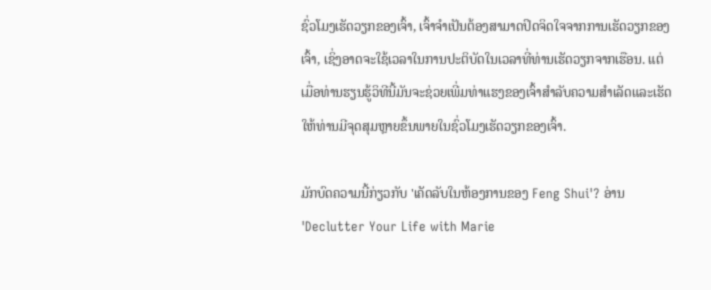ຊົ່ວໂມງເຮັດວຽກຂອງເຈົ້າ, ເຈົ້າຈໍາເປັນຕ້ອງສາມາດປິດຈິດໃຈຈາກການເຮັດວຽກຂອງເຈົ້າ, ເຊິ່ງອາດຈະໃຊ້ເວລາໃນການປະຕິບັດໃນເວລາທີ່ທ່ານເຮັດວຽກຈາກເຮືອນ. ແຕ່ເມື່ອທ່ານຮຽນຮູ້ວິທີນີ້ມັນຈະຊ່ວຍເພີ່ມທ່າແຮງຂອງເຈົ້າສໍາລັບຄວາມສໍາເລັດແລະເຮັດໃຫ້ທ່ານມີຈຸດສຸມຫຼາຍຂຶ້ນພາຍໃນຊົ່ວໂມງເຮັດວຽກຂອງເຈົ້າ.

ມັກບົດຄວາມນີ້ກ່ຽວກັບ 'ເຄັດລັບໃນຫ້ອງການຂອງ Feng Shui'? ອ່ານ 'Declutter Your Life with Marie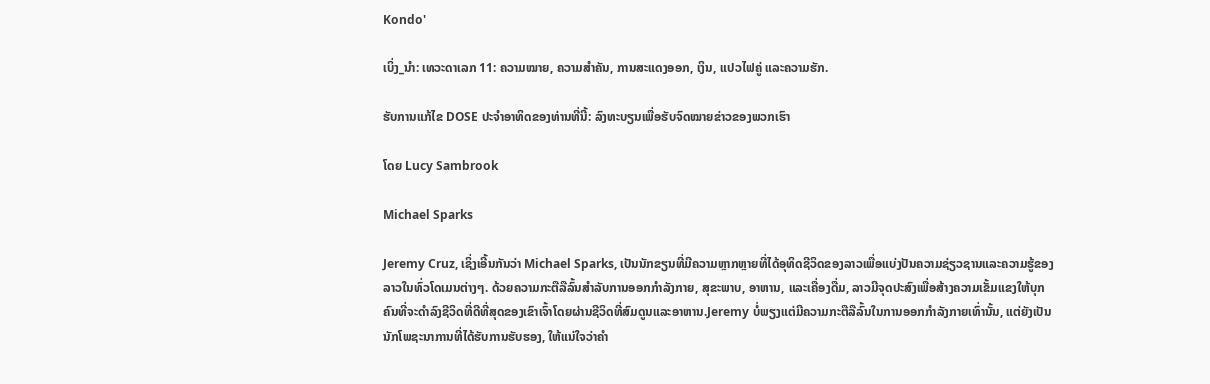Kondo'

ເບິ່ງ_ນຳ: ເທວະດາເລກ 11: ຄວາມໝາຍ, ຄວາມສຳຄັນ, ການສະແດງອອກ, ເງິນ, ແປວໄຟຄູ່ ແລະຄວາມຮັກ.

ຮັບການແກ້ໄຂ DOSE ປະຈໍາອາທິດຂອງທ່ານທີ່ນີ້: ລົງທະບຽນເພື່ອຮັບຈົດໝາຍຂ່າວຂອງພວກເຮົາ

ໂດຍ Lucy Sambrook

Michael Sparks

Jeremy Cruz, ເຊິ່ງເອີ້ນກັນວ່າ Michael Sparks, ເປັນນັກຂຽນທີ່ມີຄວາມຫຼາກຫຼາຍທີ່ໄດ້ອຸທິດຊີວິດຂອງລາວເພື່ອແບ່ງປັນຄວາມຊ່ຽວຊານແລະຄວາມຮູ້ຂອງລາວໃນທົ່ວໂດເມນຕ່າງໆ. ດ້ວຍຄວາມກະຕືລືລົ້ນສໍາລັບການອອກກໍາລັງກາຍ, ສຸຂະພາບ, ອາຫານ, ແລະເຄື່ອງດື່ມ, ລາວມີຈຸດປະສົງເພື່ອສ້າງຄວາມເຂັ້ມແຂງໃຫ້ບຸກຄົນທີ່ຈະດໍາລົງຊີວິດທີ່ດີທີ່ສຸດຂອງເຂົາເຈົ້າໂດຍຜ່ານຊີວິດທີ່ສົມດູນແລະອາຫານ.Jeremy ບໍ່ພຽງແຕ່ມີຄວາມກະຕືລືລົ້ນໃນການອອກກໍາລັງກາຍເທົ່ານັ້ນ, ແຕ່ຍັງເປັນນັກໂພຊະນາການທີ່ໄດ້ຮັບການຮັບຮອງ, ໃຫ້ແນ່ໃຈວ່າຄໍາ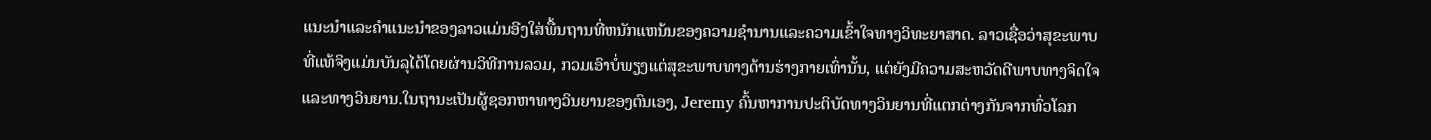ແນະນໍາແລະຄໍາແນະນໍາຂອງລາວແມ່ນອີງໃສ່ພື້ນຖານທີ່ຫນັກແຫນ້ນຂອງຄວາມຊໍານານແລະຄວາມເຂົ້າໃຈທາງວິທະຍາສາດ. ລາວເຊື່ອວ່າສຸຂະພາບທີ່ແທ້ຈິງແມ່ນບັນລຸໄດ້ໂດຍຜ່ານວິທີການລວມ, ກວມເອົາບໍ່ພຽງແຕ່ສຸຂະພາບທາງດ້ານຮ່າງກາຍເທົ່ານັ້ນ, ແຕ່ຍັງມີຄວາມສະຫວັດດີພາບທາງຈິດໃຈແລະທາງວິນຍານ.ໃນຖານະເປັນຜູ້ຊອກຫາທາງວິນຍານຂອງຕົນເອງ, Jeremy ຄົ້ນຫາການປະຕິບັດທາງວິນຍານທີ່ແຕກຕ່າງກັນຈາກທົ່ວໂລກ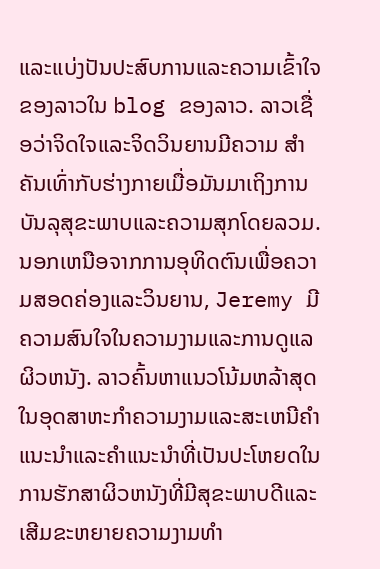ແລະແບ່ງປັນປະສົບການແລະຄວາມເຂົ້າໃຈຂອງລາວໃນ blog ຂອງລາວ. ລາວເຊື່ອວ່າຈິດໃຈແລະຈິດວິນຍານມີຄວາມ ສຳ ຄັນເທົ່າກັບຮ່າງກາຍເມື່ອມັນມາເຖິງການບັນລຸສຸຂະພາບແລະຄວາມສຸກໂດຍລວມ.ນອກເຫນືອຈາກການອຸທິດຕົນເພື່ອຄວາມສອດຄ່ອງແລະວິນຍານ, Jeremy ມີຄວາມສົນໃຈໃນຄວາມງາມແລະການດູແລຜິວຫນັງ. ລາວຄົ້ນຫາແນວໂນ້ມຫລ້າສຸດໃນອຸດສາຫະກໍາຄວາມງາມແລະສະເຫນີຄໍາແນະນໍາແລະຄໍາແນະນໍາທີ່ເປັນປະໂຫຍດໃນການຮັກສາຜິວຫນັງທີ່ມີສຸຂະພາບດີແລະເສີມຂະຫຍາຍຄວາມງາມທໍາ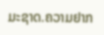ມະຊາດ.ຄວາມຢາກ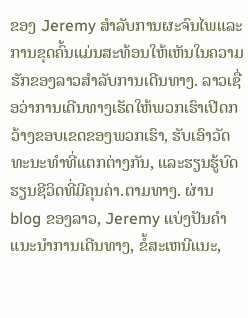ຂອງ Jeremy ສໍາລັບການຜະຈົນໄພແລະການຂຸດຄົ້ນແມ່ນສະທ້ອນໃຫ້ເຫັນໃນຄວາມຮັກຂອງລາວສໍາລັບການເດີນທາງ. ລາວເຊື່ອວ່າການເດີນທາງເຮັດໃຫ້ພວກເຮົາເປີດກວ້າງຂອບເຂດຂອງພວກເຮົາ, ຮັບເອົາວັດທະນະທໍາທີ່ແຕກຕ່າງກັນ, ແລະຮຽນຮູ້ບົດຮຽນຊີວິດທີ່ມີຄຸນຄ່າ.ຕາມທາງ. ຜ່ານ blog ຂອງລາວ, Jeremy ແບ່ງປັນຄໍາແນະນໍາການເດີນທາງ, ຂໍ້ສະເຫນີແນະ,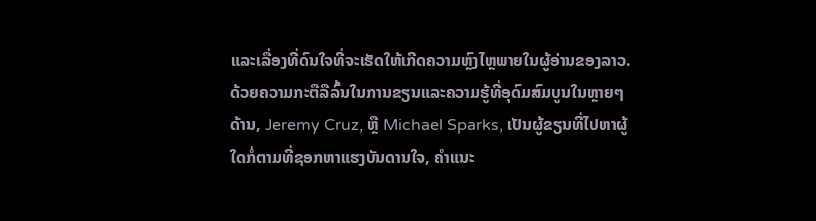ແລະເລື່ອງທີ່ດົນໃຈທີ່ຈະເຮັດໃຫ້ເກີດຄວາມຫຼົງໄຫຼພາຍໃນຜູ້ອ່ານຂອງລາວ.ດ້ວຍຄວາມກະຕືລືລົ້ນໃນການຂຽນແລະຄວາມຮູ້ທີ່ອຸດົມສົມບູນໃນຫຼາຍໆດ້ານ, Jeremy Cruz, ຫຼື Michael Sparks, ເປັນຜູ້ຂຽນທີ່ໄປຫາຜູ້ໃດກໍ່ຕາມທີ່ຊອກຫາແຮງບັນດານໃຈ, ຄໍາແນະ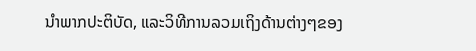ນໍາພາກປະຕິບັດ, ແລະວິທີການລວມເຖິງດ້ານຕ່າງໆຂອງ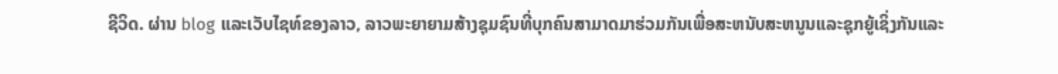ຊີວິດ. ຜ່ານ blog ແລະເວັບໄຊທ໌ຂອງລາວ, ລາວພະຍາຍາມສ້າງຊຸມຊົນທີ່ບຸກຄົນສາມາດມາຮ່ວມກັນເພື່ອສະຫນັບສະຫນູນແລະຊຸກຍູ້ເຊິ່ງກັນແລະ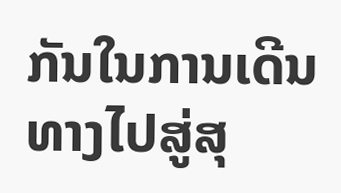ກັນໃນການເດີນທາງໄປສູ່ສຸ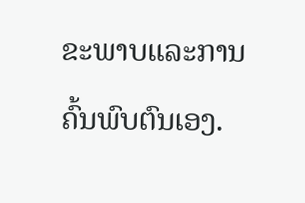ຂະພາບແລະການຄົ້ນພົບຕົນເອງ.